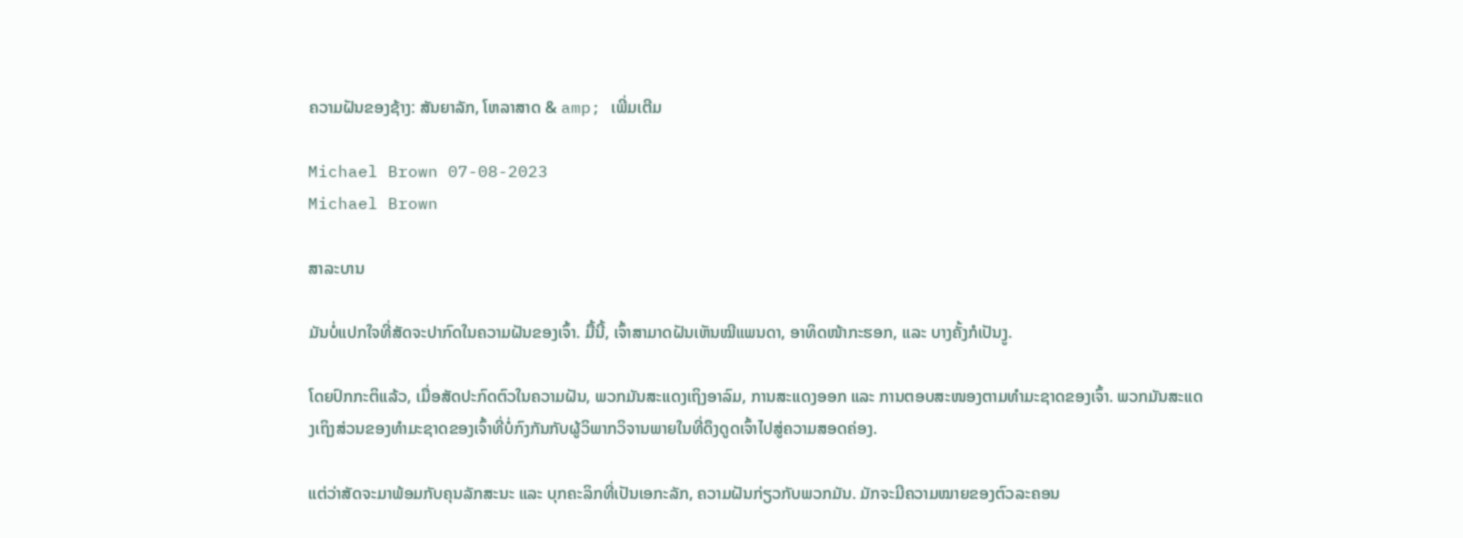ຄວາມຝັນຂອງຊ້າງ: ສັນຍາລັກ, ໂຫລາສາດ & amp; ເພີ່ມເຕີມ

Michael Brown 07-08-2023
Michael Brown

ສາລະບານ

ມັນບໍ່ແປກໃຈທີ່ສັດຈະປາກົດໃນຄວາມຝັນຂອງເຈົ້າ. ມື້ນີ້, ເຈົ້າສາມາດຝັນເຫັນໝີແພນດາ, ອາທິດໜ້າກະຮອກ, ແລະ ບາງຄັ້ງກໍເປັນງູ.

ໂດຍປົກກະຕິແລ້ວ, ເມື່ອສັດປະກົດຕົວໃນຄວາມຝັນ, ພວກມັນສະແດງເຖິງອາລົມ, ການສະແດງອອກ ແລະ ການຕອບສະໜອງຕາມທຳມະຊາດຂອງເຈົ້າ. ພວກມັນສະແດງເຖິງສ່ວນຂອງທຳມະຊາດຂອງເຈົ້າທີ່ບໍ່ກົງກັນກັບຜູ້ວິພາກວິຈານພາຍໃນທີ່ດຶງດູດເຈົ້າໄປສູ່ຄວາມສອດຄ່ອງ.

ແຕ່ວ່າສັດຈະມາພ້ອມກັບຄຸນລັກສະນະ ແລະ ບຸກຄະລິກທີ່ເປັນເອກະລັກ, ຄວາມຝັນກ່ຽວກັບພວກມັນ. ມັກຈະມີຄວາມໝາຍຂອງຕົວລະຄອນ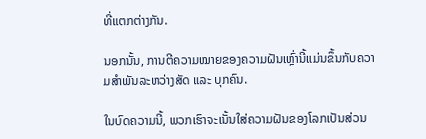ທີ່ແຕກຕ່າງກັນ.

ນອກນັ້ນ, ການຕີຄວາມໝາຍຂອງຄວາມຝັນເຫຼົ່ານີ້ແມ່ນຂຶ້ນກັບຄວາມສຳພັນລະຫວ່າງສັດ ແລະ ບຸກຄົນ.

ໃນບົດຄວາມນີ້, ພວກເຮົາຈະເນັ້ນໃສ່ຄວາມຝັນຂອງໂລກເປັນສ່ວນ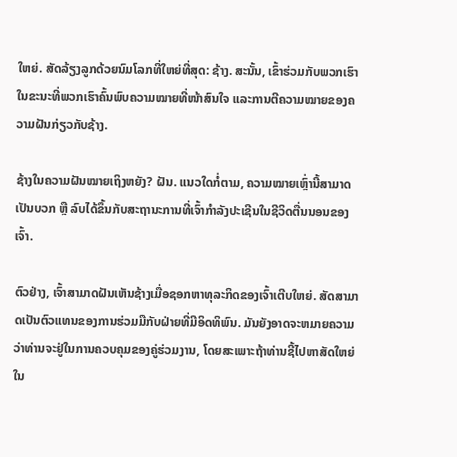ໃຫຍ່. ສັດລ້ຽງລູກດ້ວຍນົມໂລກທີ່ໃຫຍ່ທີ່ສຸດ: ຊ້າງ. ສະນັ້ນ, ເຂົ້າຮ່ວມກັບພວກເຮົາໃນຂະນະທີ່ພວກເຮົາຄົ້ນພົບຄວາມໝາຍທີ່ໜ້າສົນໃຈ ແລະການຕີຄວາມໝາຍຂອງຄວາມຝັນກ່ຽວກັບຊ້າງ.

ຊ້າງໃນຄວາມຝັນໝາຍເຖິງຫຍັງ? ຝັນ. ແນວໃດກໍ່ຕາມ, ຄວາມໝາຍເຫຼົ່ານີ້ສາມາດເປັນບວກ ຫຼື ລົບໄດ້ຂຶ້ນກັບສະຖານະການທີ່ເຈົ້າກຳລັງປະເຊີນໃນຊີວິດຕື່ນນອນຂອງເຈົ້າ.

ຕົວຢ່າງ, ເຈົ້າສາມາດຝັນເຫັນຊ້າງເມື່ອຊອກຫາທຸລະກິດຂອງເຈົ້າເຕີບໃຫຍ່. ສັດສາມາດເປັນຕົວແທນຂອງການຮ່ວມມືກັບຝ່າຍທີ່ມີອິດທິພົນ. ມັນຍັງອາດຈະຫມາຍຄວາມວ່າທ່ານຈະຢູ່ໃນການຄວບຄຸມຂອງຄູ່ຮ່ວມງານ, ໂດຍສະເພາະຖ້າທ່ານຊີ້ໄປຫາສັດໃຫຍ່ໃນ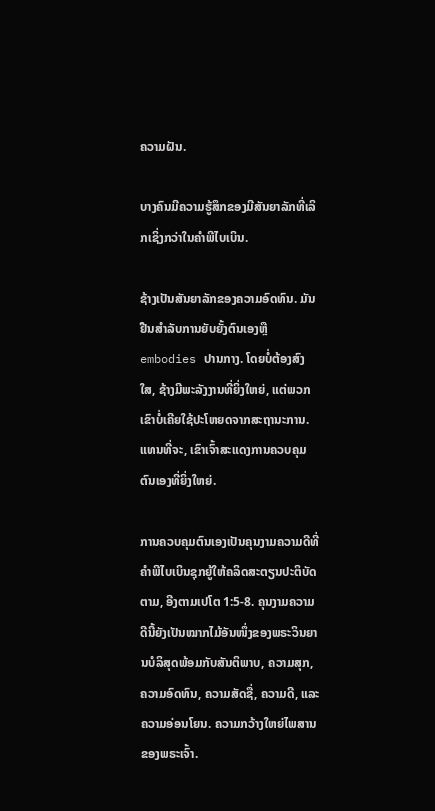ຄວາມຝັນ.

ບາງຄົນມີຄວາມຮູ້ສຶກຂອງມີສັນຍາລັກທີ່ເລິກເຊິ່ງກວ່າໃນຄໍາພີໄບເບິນ.

ຊ້າງເປັນສັນຍາລັກຂອງຄວາມອົດທົນ. ມັນຢືນສໍາລັບການຍັບຍັ້ງຕົນເອງຫຼື embodies ປານກາງ. ໂດຍບໍ່ຕ້ອງສົງໃສ, ຊ້າງມີພະລັງງານທີ່ຍິ່ງໃຫຍ່, ແຕ່ພວກເຂົາບໍ່ເຄີຍໃຊ້ປະໂຫຍດຈາກສະຖານະການ. ແທນທີ່ຈະ, ເຂົາເຈົ້າສະແດງການຄວບຄຸມຕົນເອງທີ່ຍິ່ງໃຫຍ່.

ການຄວບຄຸມຕົນເອງເປັນຄຸນງາມຄວາມດີທີ່ຄໍາພີໄບເບິນຊຸກຍູ້ໃຫ້ຄລິດສະຕຽນປະຕິບັດຕາມ, ອີງຕາມເປໂຕ 1:5-8. ຄຸນງາມຄວາມດີນີ້ຍັງເປັນໝາກໄມ້ອັນໜຶ່ງຂອງພຣະວິນຍານບໍລິສຸດພ້ອມກັບສັນຕິພາບ, ຄວາມສຸກ, ຄວາມອົດທົນ, ຄວາມສັດຊື່, ຄວາມດີ, ແລະຄວາມອ່ອນໂຍນ. ຄວາມກວ້າງໃຫຍ່ໄພສານຂອງພຣະເຈົ້າ.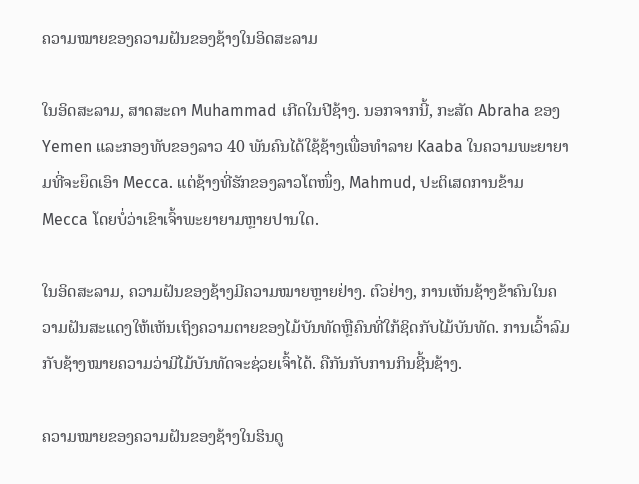ຄວາມໝາຍຂອງຄວາມຝັນຂອງຊ້າງໃນອິດສະລາມ

ໃນອິດສະລາມ, ສາດສະດາ Muhammad ເກີດໃນປີຊ້າງ. ນອກຈາກນີ້, ກະສັດ Abraha ຂອງ Yemen ແລະກອງທັບຂອງລາວ 40 ພັນຄົນໄດ້ໃຊ້ຊ້າງເພື່ອທໍາລາຍ Kaaba ໃນຄວາມພະຍາຍາມທີ່ຈະຍຶດເອົາ Mecca. ແຕ່ຊ້າງທີ່ຮັກຂອງລາວໂຕໜຶ່ງ, Mahmud, ປະຕິເສດການຂ້າມ Mecca ໂດຍບໍ່ວ່າເຂົາເຈົ້າພະຍາຍາມຫຼາຍປານໃດ.

ໃນອິດສະລາມ, ຄວາມຝັນຂອງຊ້າງມີຄວາມໝາຍຫຼາຍຢ່າງ. ຕົວຢ່າງ, ການເຫັນຊ້າງຂ້າຄົນໃນຄວາມຝັນສະແດງໃຫ້ເຫັນເຖິງຄວາມຕາຍຂອງໄມ້ບັນທັດຫຼືຄົນທີ່ໃກ້ຊິດກັບໄມ້ບັນທັດ. ການເວົ້າລົມກັບຊ້າງໝາຍຄວາມວ່າມີໄມ້ບັນທັດຈະຊ່ວຍເຈົ້າໄດ້. ຄືກັນກັບການກິນຊີ້ນຊ້າງ.

ຄວາມໝາຍຂອງຄວາມຝັນຂອງຊ້າງໃນຮິນດູ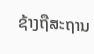ຊ້າງຖືສະຖານ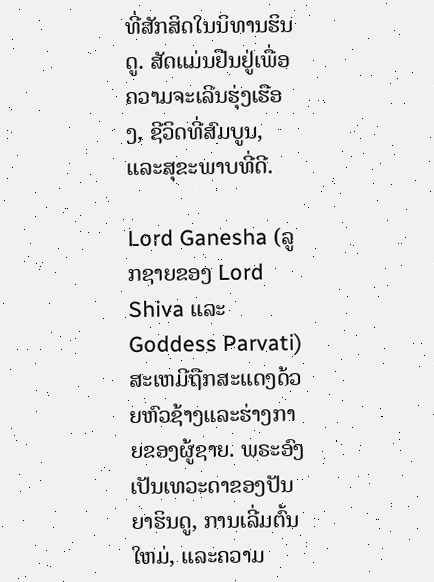ທີ່ສັກສິດໃນນິທານຮິນດູ. ສັດແມ່ນຢືນຢູ່ເພື່ອຄວາມຈະເລີນຮຸ່ງເຮືອງ, ຊີວິດທີ່ສົມບູນ, ແລະສຸຂະພາບທີ່ດີ.

Lord Ganesha (ລູກຊາຍຂອງ Lord Shiva ແລະ Goddess Parvati) ສະເຫມີຖືກສະແດງດ້ວຍຫົວຊ້າງແລະຮ່າງກາຍຂອງຜູ້ຊາຍ. ພຣະອົງເປັນເທວະດາຂອງປັນຍາຮິນດູ, ການເລີ່ມຕົ້ນໃຫມ່, ແລະຄວາມ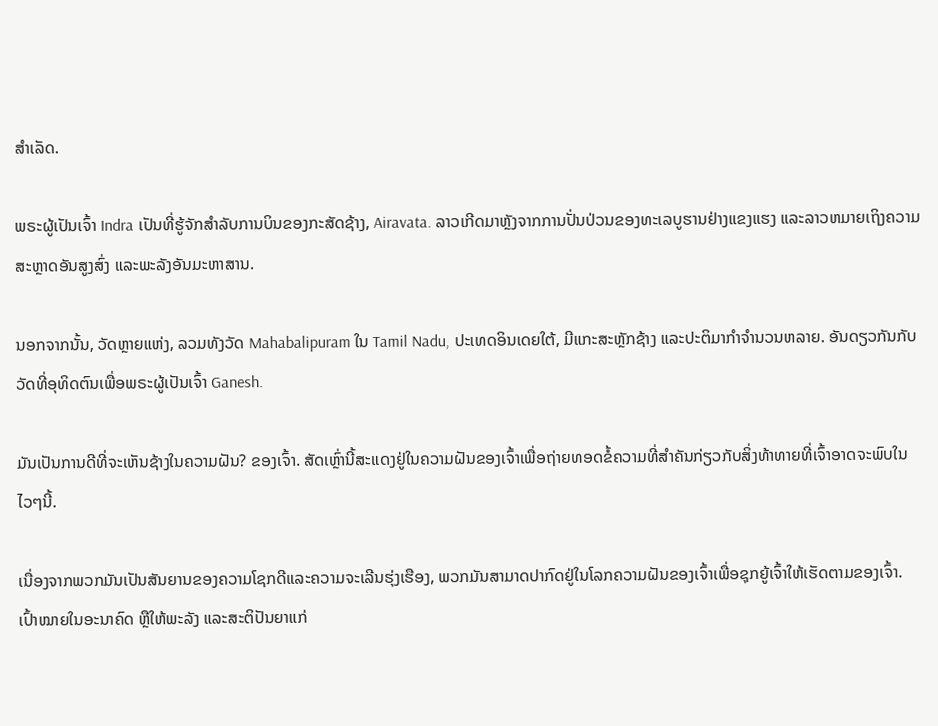ສໍາເລັດ.

ພຣະຜູ້ເປັນເຈົ້າ Indra ເປັນທີ່ຮູ້ຈັກສໍາລັບການບິນຂອງກະສັດຊ້າງ, Airavata. ລາວເກີດມາຫຼັງຈາກການປັ່ນປ່ວນຂອງທະເລບູຮານຢ່າງແຂງແຮງ ແລະລາວຫມາຍເຖິງຄວາມສະຫຼາດອັນສູງສົ່ງ ແລະພະລັງອັນມະຫາສານ.

ນອກຈາກນັ້ນ, ວັດຫຼາຍແຫ່ງ, ລວມທັງວັດ Mahabalipuram ໃນ Tamil Nadu, ປະເທດອິນເດຍໃຕ້, ມີແກະສະຫຼັກຊ້າງ ແລະປະຕິມາກໍາຈໍານວນຫລາຍ. ອັນດຽວກັນກັບວັດທີ່ອຸທິດຕົນເພື່ອພຣະຜູ້ເປັນເຈົ້າ Ganesh.

ມັນເປັນການດີທີ່ຈະເຫັນຊ້າງໃນຄວາມຝັນ? ຂອງເຈົ້າ. ສັດເຫຼົ່ານີ້ສະແດງຢູ່ໃນຄວາມຝັນຂອງເຈົ້າເພື່ອຖ່າຍທອດຂໍ້ຄວາມທີ່ສໍາຄັນກ່ຽວກັບສິ່ງທ້າທາຍທີ່ເຈົ້າອາດຈະພົບໃນໄວໆນີ້.

ເນື່ອງຈາກພວກມັນເປັນສັນຍານຂອງຄວາມໂຊກດີແລະຄວາມຈະເລີນຮຸ່ງເຮືອງ, ພວກມັນສາມາດປາກົດຢູ່ໃນໂລກຄວາມຝັນຂອງເຈົ້າເພື່ອຊຸກຍູ້ເຈົ້າໃຫ້ເຮັດຕາມຂອງເຈົ້າ. ເປົ້າໝາຍໃນອະນາຄົດ ຫຼືໃຫ້ພະລັງ ແລະສະຕິປັນຍາແກ່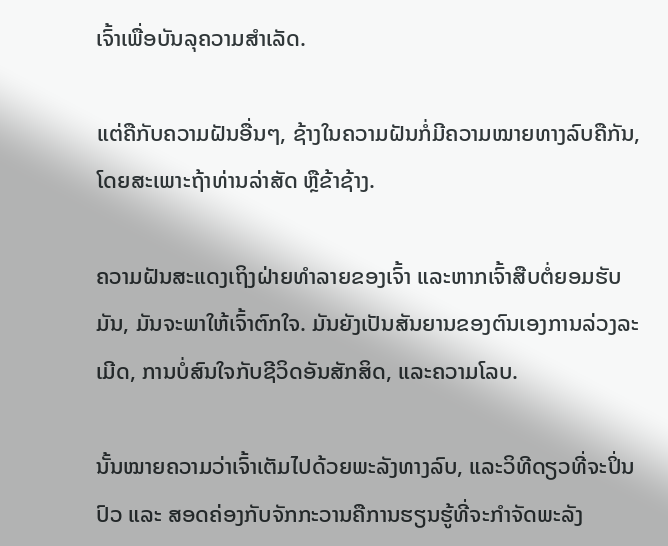ເຈົ້າເພື່ອບັນລຸຄວາມສຳເລັດ.

ແຕ່ຄືກັບຄວາມຝັນອື່ນໆ, ຊ້າງໃນຄວາມຝັນກໍ່ມີຄວາມໝາຍທາງລົບຄືກັນ, ໂດຍສະເພາະຖ້າທ່ານລ່າສັດ ຫຼືຂ້າຊ້າງ.

ຄວາມຝັນສະແດງເຖິງຝ່າຍທຳລາຍຂອງເຈົ້າ ແລະຫາກເຈົ້າສືບຕໍ່ຍອມຮັບມັນ, ມັນຈະພາໃຫ້ເຈົ້າຕົກໃຈ. ມັນຍັງເປັນສັນຍານຂອງຕົນເອງການລ່ວງລະເມີດ, ການບໍ່ສົນໃຈກັບຊີວິດອັນສັກສິດ, ແລະຄວາມໂລບ.

ນັ້ນໝາຍຄວາມວ່າເຈົ້າເຕັມໄປດ້ວຍພະລັງທາງລົບ, ແລະວິທີດຽວທີ່ຈະປິ່ນປົວ ແລະ ສອດຄ່ອງກັບຈັກກະວານຄືການຮຽນຮູ້ທີ່ຈະກຳຈັດພະລັງ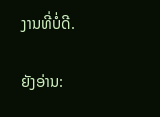ງານທີ່ບໍ່ດີ.

ຍັງອ່ານ: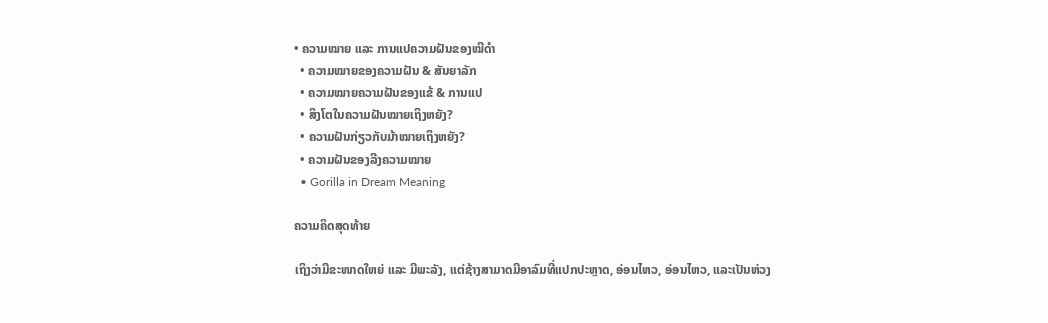• ຄວາມໝາຍ ແລະ ການແປຄວາມຝັນຂອງໝີດຳ
  • ຄວາມໝາຍຂອງຄວາມຝັນ & ສັນຍາລັກ
  • ຄວາມໝາຍຄວາມຝັນຂອງແຂ້ & ການແປ
  • ສິງໂຕໃນຄວາມຝັນໝາຍເຖິງຫຍັງ?
  • ຄວາມຝັນກ່ຽວກັບມ້າໝາຍເຖິງຫຍັງ?
  • ຄວາມຝັນຂອງລີງຄວາມໝາຍ
  • Gorilla in Dream Meaning

ຄວາມຄິດສຸດທ້າຍ

ເຖິງວ່າມີຂະໜາດໃຫຍ່ ແລະ ມີພະລັງ, ແຕ່ຊ້າງສາມາດມີອາລົມທີ່ແປກປະຫຼາດ, ອ່ອນໄຫວ, ອ່ອນໄຫວ, ແລະເປັນຫ່ວງ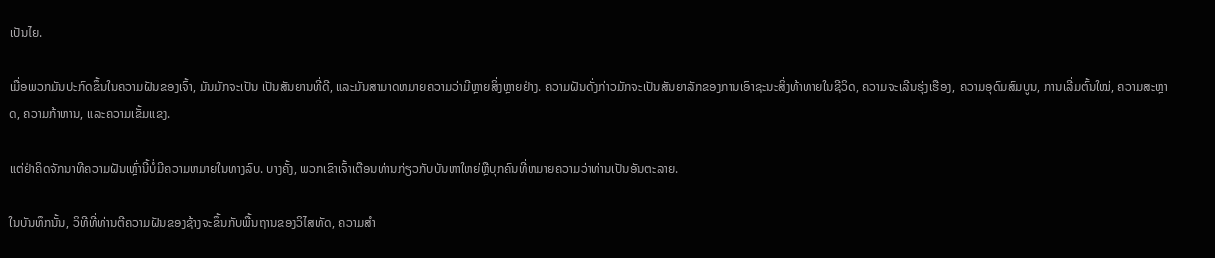ເປັນໄຍ.

ເມື່ອພວກມັນປະກົດຂຶ້ນໃນຄວາມຝັນຂອງເຈົ້າ, ມັນມັກຈະເປັນ ເປັນສັນຍານທີ່ດີ, ແລະມັນສາມາດຫມາຍຄວາມວ່າມີຫຼາຍສິ່ງຫຼາຍຢ່າງ. ຄວາມຝັນດັ່ງກ່າວມັກຈະເປັນສັນຍາລັກຂອງການເອົາຊະນະສິ່ງທ້າທາຍໃນຊີວິດ, ຄວາມຈະເລີນຮຸ່ງເຮືອງ, ຄວາມອຸດົມສົມບູນ, ການເລີ່ມຕົ້ນໃໝ່, ຄວາມສະຫຼາດ, ຄວາມກ້າຫານ, ແລະຄວາມເຂັ້ມແຂງ.

ແຕ່ຢ່າຄິດຈັກນາທີຄວາມຝັນເຫຼົ່ານີ້ບໍ່ມີຄວາມຫມາຍໃນທາງລົບ. ບາງຄັ້ງ, ພວກເຂົາເຈົ້າເຕືອນທ່ານກ່ຽວກັບບັນຫາໃຫຍ່ຫຼືບຸກຄົນທີ່ຫມາຍຄວາມວ່າທ່ານເປັນອັນຕະລາຍ.

ໃນບັນທຶກນັ້ນ, ວິທີທີ່ທ່ານຕີຄວາມຝັນຂອງຊ້າງຈະຂຶ້ນກັບພື້ນຖານຂອງວິໄສທັດ, ຄວາມສໍາ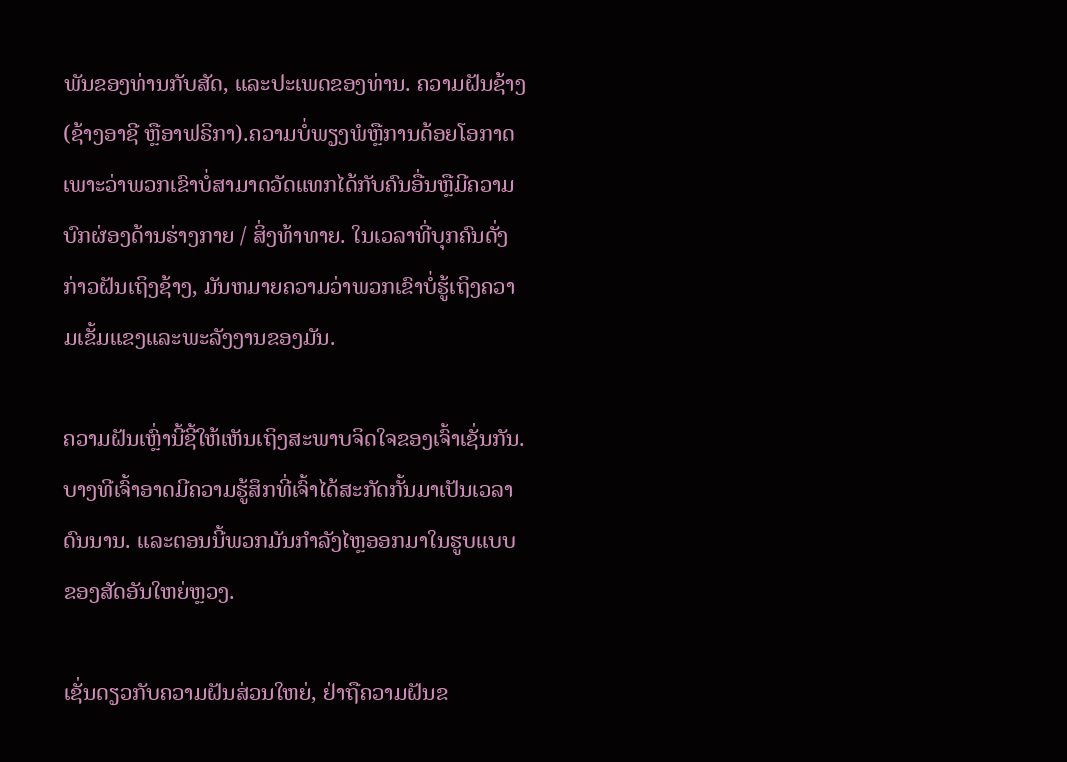ພັນຂອງທ່ານກັບສັດ, ແລະປະເພດຂອງທ່ານ. ຄວາມຝັນຊ້າງ (ຊ້າງອາຊີ ຫຼືອາຟຣິກາ).ຄວາມບໍ່ພຽງພໍຫຼືການດ້ອຍໂອກາດເພາະວ່າພວກເຂົາບໍ່ສາມາດວັດແທກໄດ້ກັບຄົນອື່ນຫຼືມີຄວາມບົກຜ່ອງດ້ານຮ່າງກາຍ / ສິ່ງທ້າທາຍ. ໃນເວລາທີ່ບຸກຄົນດັ່ງກ່າວຝັນເຖິງຊ້າງ, ມັນຫມາຍຄວາມວ່າພວກເຂົາບໍ່ຮູ້ເຖິງຄວາມເຂັ້ມແຂງແລະພະລັງງານຂອງມັນ.

ຄວາມຝັນເຫຼົ່ານີ້ຊີ້ໃຫ້ເຫັນເຖິງສະພາບຈິດໃຈຂອງເຈົ້າເຊັ່ນກັນ. ບາງທີເຈົ້າອາດມີຄວາມຮູ້ສຶກທີ່ເຈົ້າໄດ້ສະກັດກັ້ນມາເປັນເວລາດົນນານ. ແລະຕອນນີ້ພວກມັນກຳລັງໄຫຼອອກມາໃນຮູບແບບຂອງສັດອັນໃຫຍ່ຫຼວງ.

ເຊັ່ນດຽວກັບຄວາມຝັນສ່ວນໃຫຍ່, ຢ່າຖືຄວາມຝັນຂ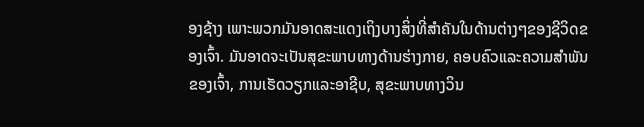ອງຊ້າງ ເພາະພວກມັນອາດສະແດງເຖິງບາງສິ່ງທີ່ສຳຄັນໃນດ້ານຕ່າງໆຂອງຊີວິດຂອງເຈົ້າ. ມັນອາດຈະເປັນສຸຂະພາບທາງດ້ານຮ່າງກາຍ, ຄອບຄົວແລະຄວາມສໍາພັນຂອງເຈົ້າ, ການເຮັດວຽກແລະອາຊີບ, ສຸຂະພາບທາງວິນ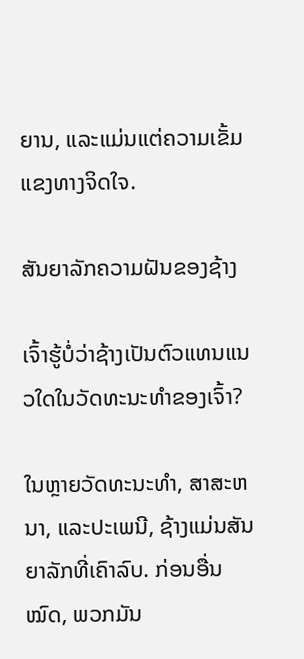ຍານ, ແລະແມ່ນແຕ່ຄວາມເຂັ້ມແຂງທາງຈິດໃຈ.

ສັນຍາລັກຄວາມຝັນຂອງຊ້າງ

ເຈົ້າຮູ້ບໍ່ວ່າຊ້າງເປັນຕົວແທນແນວໃດໃນວັດທະນະທໍາຂອງເຈົ້າ?

ໃນຫຼາຍວັດທະນະທໍາ, ສາສະຫນາ, ແລະປະເພນີ, ຊ້າງແມ່ນສັນຍາລັກທີ່ເຄົາລົບ. ກ່ອນອື່ນ ໝົດ, ພວກມັນ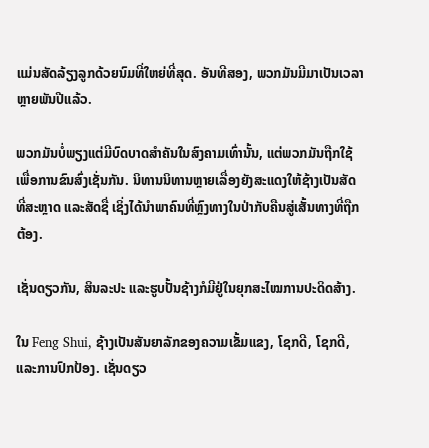ແມ່ນສັດລ້ຽງລູກດ້ວຍນົມທີ່ໃຫຍ່ທີ່ສຸດ. ອັນທີສອງ, ພວກມັນມີມາເປັນເວລາຫຼາຍພັນປີແລ້ວ.

ພວກມັນບໍ່ພຽງແຕ່ມີບົດບາດສຳຄັນໃນສົງຄາມເທົ່ານັ້ນ, ແຕ່ພວກມັນຖືກໃຊ້ເພື່ອການຂົນສົ່ງເຊັ່ນກັນ. ນິທານນິທານຫຼາຍເລື່ອງຍັງສະແດງໃຫ້ຊ້າງເປັນສັດທີ່ສະຫຼາດ ແລະສັດຊື່ ເຊິ່ງໄດ້ນຳພາຄົນທີ່ຫຼົງທາງໃນປ່າກັບຄືນສູ່ເສັ້ນທາງທີ່ຖືກຕ້ອງ.

ເຊັ່ນດຽວກັນ, ສິນລະປະ ແລະຮູບປັ້ນຊ້າງກໍມີຢູ່ໃນຍຸກສະໄໝການປະດິດສ້າງ.

ໃນ Feng Shui, ຊ້າງເປັນສັນຍາລັກຂອງຄວາມເຂັ້ມແຂງ, ໂຊກດີ, ໂຊກດີ, ແລະການປົກປ້ອງ. ເຊັ່ນດຽວ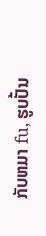ກັບຫມາ fu, ຮູບປັ້ນ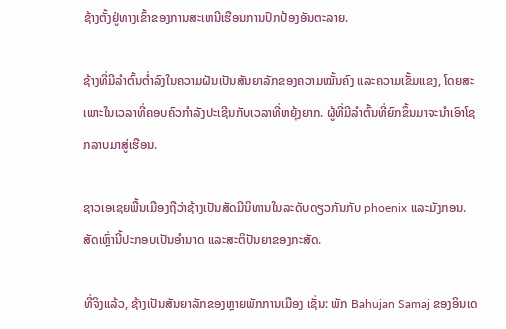ຊ້າງຕັ້ງຢູ່ທາງເຂົ້າຂອງການສະເຫນີເຮືອນການປົກປ້ອງອັນຕະລາຍ.

ຊ້າງທີ່ມີລໍາຕົ້ນຕໍ່າລົງໃນຄວາມຝັນເປັນສັນຍາລັກຂອງຄວາມໝັ້ນຄົງ ແລະຄວາມເຂັ້ມແຂງ, ໂດຍສະເພາະໃນເວລາທີ່ຄອບຄົວກໍາລັງປະເຊີນກັບເວລາທີ່ຫຍຸ້ງຍາກ. ຜູ້ທີ່ມີລໍາຕົ້ນທີ່ຍົກຂຶ້ນມາຈະນໍາເອົາໂຊກລາບມາສູ່ເຮືອນ.

ຊາວເອເຊຍພື້ນເມືອງຖືວ່າຊ້າງເປັນສັດມີນິທານໃນລະດັບດຽວກັນກັບ phoenix ແລະມັງກອນ. ສັດເຫຼົ່ານີ້ປະກອບເປັນອຳນາດ ແລະສະຕິປັນຍາຂອງກະສັດ.

ທີ່ຈິງແລ້ວ, ຊ້າງເປັນສັນຍາລັກຂອງຫຼາຍພັກການເມືອງ ເຊັ່ນ: ພັກ Bahujan Samaj ຂອງອິນເດ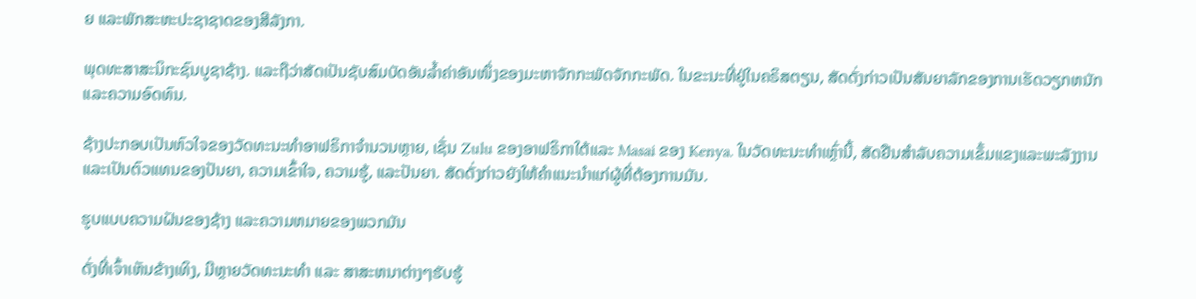ຍ ແລະພັກສະຫະປະຊາຊາດຂອງສີລັງກາ.

ພຸດທະສາສະນິກະຊົນບູຊາຊ້າງ. ແລະຖືວ່າສັດເປັນຊັບສົມບັດອັນລ້ຳຄ່າອັນໜຶ່ງຂອງມະຫາຈັກກະພັດຈັກກະພັດ. ໃນຂະນະທີ່ຢູ່ໃນຄຣິສຕຽນ, ສັດດັ່ງກ່າວເປັນສັນຍາລັກຂອງການເຮັດວຽກຫນັກແລະຄວາມອົດທົນ.

ຊ້າງປະກອບເປັນຫົວໃຈຂອງວັດທະນະທໍາອາຟຣິກາຈໍານວນຫຼາຍ, ເຊັ່ນ Zulu ຂອງອາຟຣິກາໃຕ້ແລະ Masai ຂອງ Kenya. ໃນວັດທະນະທໍາເຫຼົ່ານີ້, ສັດຢືນສໍາລັບຄວາມເຂັ້ມແຂງແລະພະລັງງານແລະເປັນຕົວແທນຂອງປັນຍາ, ຄວາມເຂົ້າໃຈ, ຄວາມຮູ້, ແລະປັນຍາ. ສັດດັ່ງກ່າວຍັງໃຫ້ຄໍາແນະນໍາແກ່ຜູ້ທີ່ຕ້ອງການມັນ.

ຮູບແບບຄວາມຝັນຂອງຊ້າງ ແລະຄວາມຫມາຍຂອງພວກມັນ

ດັ່ງທີ່ເຈົ້າເຫັນຂ້າງເທິງ, ມີຫຼາຍວັດທະນະທໍາ ແລະ ສາສະຫນາຕ່າງໆຮັບຮູ້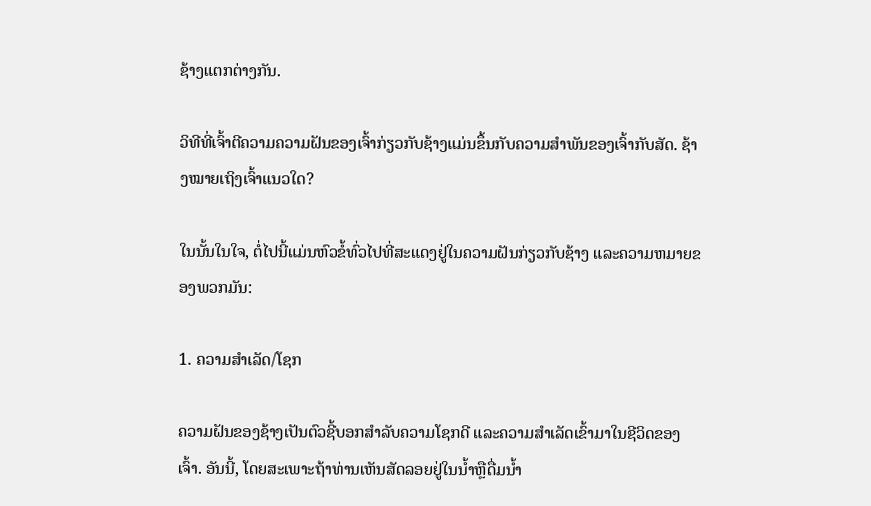ຊ້າງແຕກຕ່າງກັນ.

ວິທີທີ່ເຈົ້າຕີຄວາມຄວາມຝັນຂອງເຈົ້າກ່ຽວກັບຊ້າງແມ່ນຂຶ້ນກັບຄວາມສຳພັນຂອງເຈົ້າກັບສັດ. ຊ້າງໝາຍເຖິງເຈົ້າແນວໃດ?

ໃນນັ້ນໃນໃຈ, ຕໍ່ໄປນີ້ແມ່ນຫົວຂໍ້ທົ່ວໄປທີ່ສະແດງຢູ່ໃນຄວາມຝັນກ່ຽວກັບຊ້າງ ແລະຄວາມຫມາຍຂອງພວກມັນ:

1. ຄວາມສໍາເລັດ/ໂຊກ

ຄວາມຝັນຂອງຊ້າງເປັນຕົວຊີ້ບອກສໍາລັບຄວາມໂຊກດີ ແລະຄວາມສໍາເລັດເຂົ້າມາໃນຊີວິດຂອງເຈົ້າ. ອັນນີ້, ໂດຍສະເພາະຖ້າທ່ານເຫັນສັດລອຍຢູ່ໃນນ້ຳຫຼືດື່ມນ້ຳ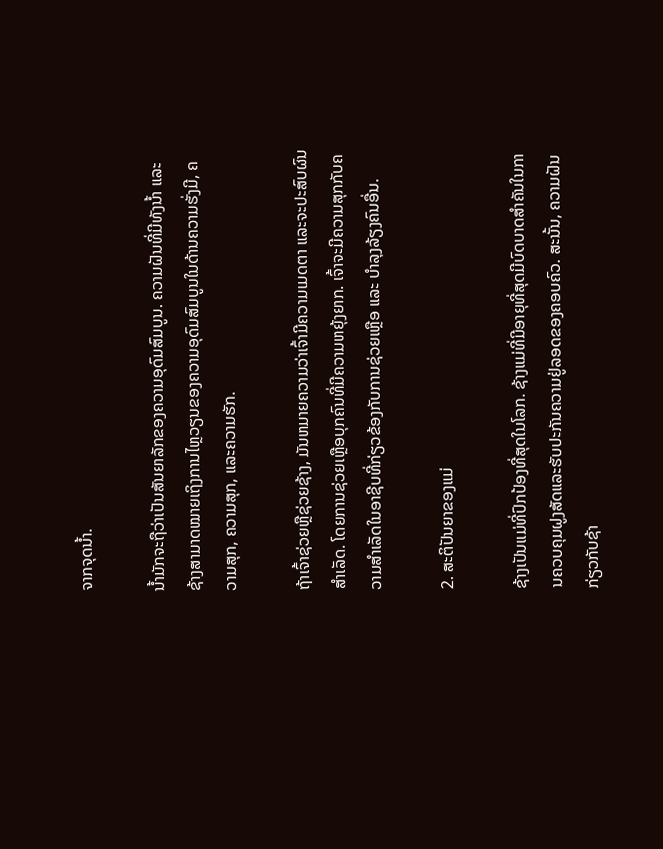ຈາກຈຸດນ້ຳ.

ນ້ຳມັກຈະຖືວ່າເປັນສັນຍາລັກຂອງຄວາມອຸດົມສົມບູນ. ຄວາມຝັນທີ່ມີທັງນໍ້າ ແລະຊ້າງສາມາດໝາຍເຖິງການໄຫຼວຽນຂອງຄວາມອຸດົມສົມບູນໃນດ້ານຄວາມຮັ່ງມີ, ຄວາມສຸກ, ຄວາມສຸກ, ແລະຄວາມຮັກ.

ຖ້າເຈົ້າຊ່ວຍຫຼືຊ່ວຍຊ້າງ, ມັນຫມາຍຄວາມວ່າເຈົ້າມີຄວາມເມດຕາ ແລະຈະປະສົບຜົນສໍາເລັດ. ໂດຍການຊ່ວຍເຫຼືອບຸກຄົນທີ່ມີຄວາມຫຍຸ້ງຍາກ. ເຈົ້າຈະມີຄວາມສຸກກັບຄວາມສໍາເລັດໃນອາຊີບທີ່ກ່ຽວຂ້ອງກັບການຊ່ວຍເຫຼືອ ແລະ ບໍາລຸງລ້ຽງຄົນອື່ນ.

2. ສະຕິປັນຍາຂອງແມ່

ຊ້າງເປັນແມ່ທີ່ປົກປ້ອງທີ່ສຸດໃນໂລກ. ຊ້າງແມ່ທີ່ມີອາຍຸທີ່ສຸດມີບົດບາດສໍາຄັນໃນການຄວບຄຸມຝູງສັດແລະຮັບປະກັນຄວາມຢູ່ລອດຂອງຄອບຄົວ. ສະນັ້ນ, ຄວາມຝັນກ່ຽວກັບຊ້າ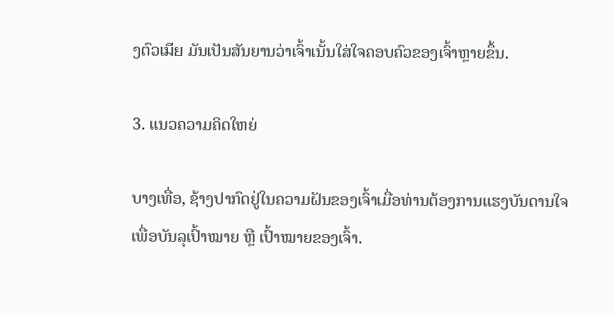ງຕົວเมีย ມັນເປັນສັນຍານວ່າເຈົ້າເນັ້ນໃສ່ໃຈຄອບຄົວຂອງເຈົ້າຫຼາຍຂຶ້ນ.

3. ແນວຄວາມຄິດໃຫຍ່

ບາງເທື່ອ, ຊ້າງປາກົດຢູ່ໃນຄວາມຝັນຂອງເຈົ້າເມື່ອທ່ານຕ້ອງການແຮງບັນດານໃຈເພື່ອບັນລຸເປົ້າໝາຍ ຫຼື ເປົ້າໝາຍຂອງເຈົ້າ.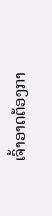ເຈົ້າອາດຕ້ອງກາ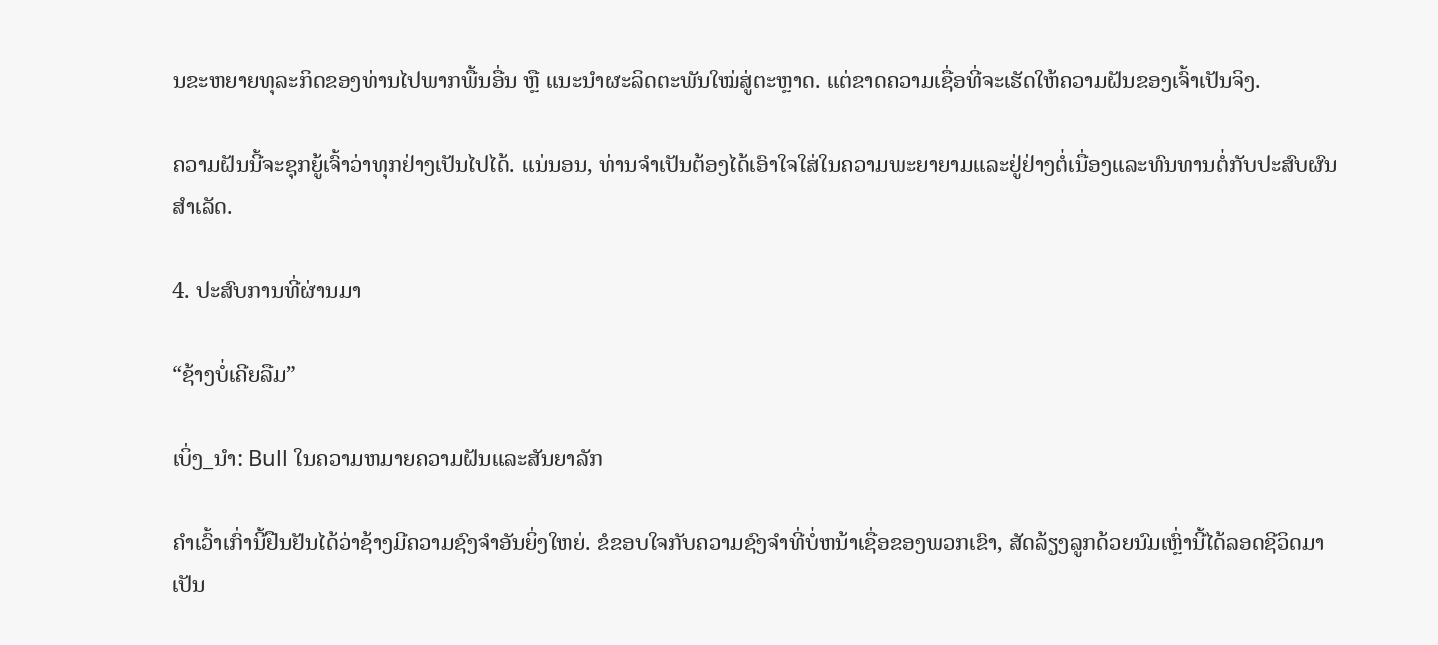ນຂະຫຍາຍທຸລະກິດຂອງທ່ານໄປພາກພື້ນອື່ນ ຫຼື ແນະນຳຜະລິດຕະພັນໃໝ່ສູ່ຕະຫຼາດ. ແຕ່ຂາດຄວາມເຊື່ອທີ່ຈະເຮັດໃຫ້ຄວາມຝັນຂອງເຈົ້າເປັນຈິງ.

ຄວາມຝັນນີ້ຈະຊຸກຍູ້ເຈົ້າວ່າທຸກຢ່າງເປັນໄປໄດ້. ແນ່ນອນ, ທ່ານຈໍາເປັນຕ້ອງໄດ້ເອົາໃຈໃສ່ໃນຄວາມພະຍາຍາມແລະຢູ່ຢ່າງຕໍ່ເນື່ອງແລະທົນທານຕໍ່ກັບປະສົບຜົນສຳເລັດ.

4. ປະສົບການທີ່ຜ່ານມາ

“ຊ້າງບໍ່ເຄີຍລືມ”

ເບິ່ງ_ນຳ: Bull ໃນຄວາມຫມາຍຄວາມຝັນແລະສັນຍາລັກ

ຄຳເວົ້າເກົ່ານີ້ຢືນຢັນໄດ້ວ່າຊ້າງມີຄວາມຊົງຈຳອັນຍິ່ງໃຫຍ່. ຂໍຂອບໃຈກັບຄວາມຊົງຈໍາທີ່ບໍ່ຫນ້າເຊື່ອຂອງພວກເຂົາ, ສັດລ້ຽງລູກດ້ວຍນົມເຫຼົ່ານີ້ໄດ້ລອດຊີວິດມາເປັນ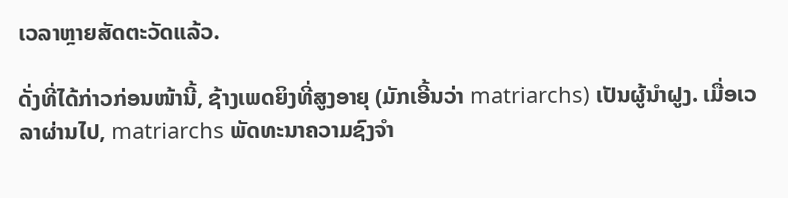ເວລາຫຼາຍສັດຕະວັດແລ້ວ.

ດັ່ງທີ່ໄດ້ກ່າວກ່ອນໜ້ານີ້, ຊ້າງເພດຍິງທີ່ສູງອາຍຸ (ມັກເອີ້ນວ່າ matriarchs) ເປັນຜູ້ນໍາຝູງ. ເມື່ອເວລາຜ່ານໄປ, matriarchs ພັດທະນາຄວາມຊົງຈໍາ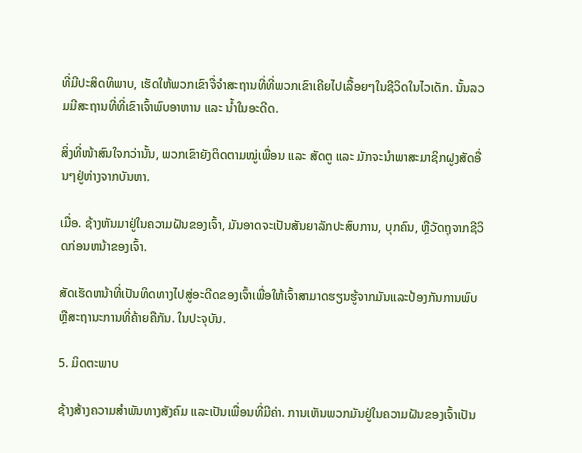ທີ່ມີປະສິດທິພາບ, ເຮັດໃຫ້ພວກເຂົາຈື່ຈໍາສະຖານທີ່ທີ່ພວກເຂົາເຄີຍໄປເລື້ອຍໆໃນຊີວິດໃນໄວເດັກ. ນັ້ນລວມມີສະຖານທີ່ທີ່ເຂົາເຈົ້າພົບອາຫານ ແລະ ນໍ້າໃນອະດີດ.

ສິ່ງທີ່ໜ້າສົນໃຈກວ່ານັ້ນ, ພວກເຂົາຍັງຕິດຕາມໝູ່ເພື່ອນ ແລະ ສັດຕູ ແລະ ມັກຈະນຳພາສະມາຊິກຝູງສັດອື່ນໆຢູ່ຫ່າງຈາກບັນຫາ.

ເມື່ອ. ຊ້າງຫັນມາຢູ່ໃນຄວາມຝັນຂອງເຈົ້າ, ມັນອາດຈະເປັນສັນຍາລັກປະສົບການ, ບຸກຄົນ, ຫຼືວັດຖຸຈາກຊີວິດກ່ອນຫນ້າຂອງເຈົ້າ.

ສັດເຮັດຫນ້າທີ່ເປັນທິດທາງໄປສູ່ອະດີດຂອງເຈົ້າເພື່ອໃຫ້ເຈົ້າສາມາດຮຽນຮູ້ຈາກມັນແລະປ້ອງກັນການພົບຫຼືສະຖານະການທີ່ຄ້າຍຄືກັນ. ໃນປະຈຸບັນ.

5. ມິດຕະພາບ

ຊ້າງສ້າງຄວາມສໍາພັນທາງສັງຄົມ ແລະເປັນເພື່ອນທີ່ມີຄ່າ. ການເຫັນພວກມັນຢູ່ໃນຄວາມຝັນຂອງເຈົ້າເປັນ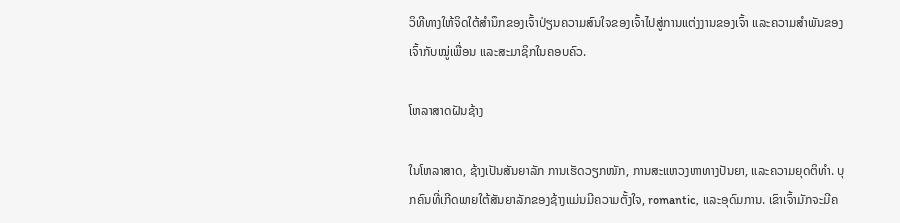ວິທີທາງໃຫ້ຈິດໃຕ້ສຳນຶກຂອງເຈົ້າປ່ຽນຄວາມສົນໃຈຂອງເຈົ້າໄປສູ່ການແຕ່ງງານຂອງເຈົ້າ ແລະຄວາມສໍາພັນຂອງເຈົ້າກັບໝູ່ເພື່ອນ ແລະສະມາຊິກໃນຄອບຄົວ.

ໂຫລາສາດຝັນຊ້າງ

ໃນໂຫລາສາດ, ຊ້າງເປັນສັນຍາລັກ ການເຮັດວຽກໜັກ, ການສະແຫວງຫາທາງປັນຍາ, ແລະຄວາມຍຸດຕິທຳ. ບຸກຄົນທີ່ເກີດພາຍໃຕ້ສັນຍາລັກຂອງຊ້າງແມ່ນມີຄວາມຕັ້ງໃຈ, romantic, ແລະອຸດົມການ. ເຂົາເຈົ້າມັກຈະມີຄ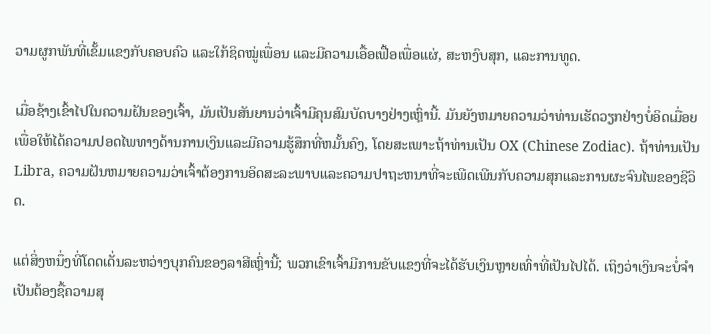ວາມຜູກພັນທີ່ເຂັ້ມແຂງກັບຄອບຄົວ ແລະໃກ້ຊິດໝູ່ເພື່ອນ ແລະມີຄວາມເອື້ອເຟື້ອເພື່ອແຜ່, ສະຫງົບສຸກ, ແລະການທູດ.

ເມື່ອຊ້າງເຂົ້າໄປໃນຄວາມຝັນຂອງເຈົ້າ, ມັນເປັນສັນຍານວ່າເຈົ້າມີຄຸນສົມບັດບາງຢ່າງເຫຼົ່ານີ້. ມັນຍັງຫມາຍຄວາມວ່າທ່ານເຮັດວຽກຢ່າງບໍ່ອິດເມື່ອຍເພື່ອໃຫ້ໄດ້ຄວາມປອດໄພທາງດ້ານການເງິນແລະມີຄວາມຮູ້ສຶກທີ່ຫມັ້ນຄົງ, ໂດຍສະເພາະຖ້າທ່ານເປັນ OX (Chinese Zodiac). ຖ້າທ່ານເປັນ Libra, ຄວາມຝັນຫມາຍຄວາມວ່າເຈົ້າຕ້ອງການອິດສະລະພາບແລະຄວາມປາຖະຫນາທີ່ຈະເພີດເພີນກັບຄວາມສຸກແລະການຜະຈົນໄພຂອງຊີວິດ.

ແຕ່ສິ່ງຫນຶ່ງທີ່ໂດດເດັ່ນລະຫວ່າງບຸກຄົນຂອງລາສີເຫຼົ່ານີ້; ພວກເຂົາເຈົ້າມີການຂັບແຂງທີ່ຈະໄດ້ຮັບເງິນຫຼາຍເທົ່າທີ່ເປັນໄປໄດ້. ເຖິງວ່າເງິນຈະບໍ່ຈໍາເປັນຕ້ອງຊື້ຄວາມສຸ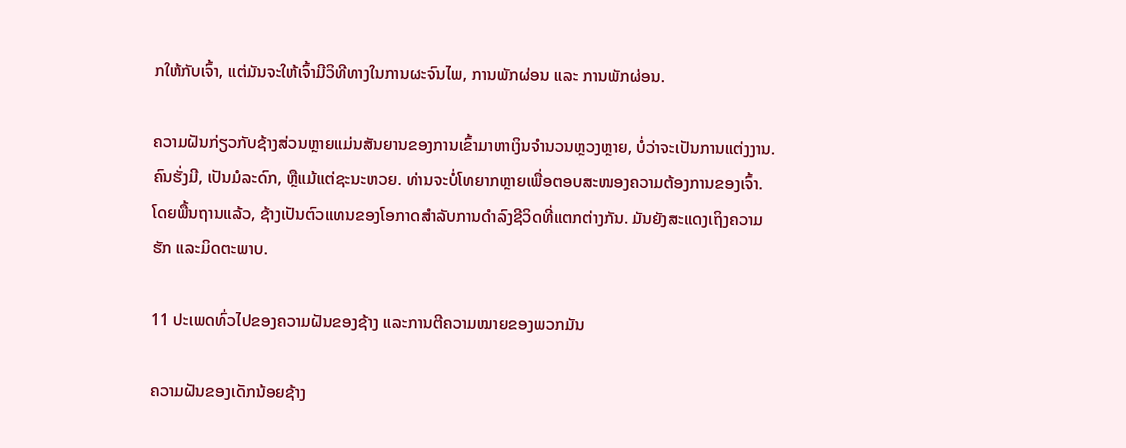ກໃຫ້ກັບເຈົ້າ, ແຕ່ມັນຈະໃຫ້ເຈົ້າມີວິທີທາງໃນການຜະຈົນໄພ, ການພັກຜ່ອນ ແລະ ການພັກຜ່ອນ.

ຄວາມຝັນກ່ຽວກັບຊ້າງສ່ວນຫຼາຍແມ່ນສັນຍານຂອງການເຂົ້າມາຫາເງິນຈໍານວນຫຼວງຫຼາຍ, ບໍ່ວ່າຈະເປັນການແຕ່ງງານ. ຄົນຮັ່ງມີ, ເປັນມໍລະດົກ, ຫຼືແມ້ແຕ່ຊະນະຫວຍ. ທ່ານຈະບໍ່ໂທຍາກຫຼາຍເພື່ອຕອບສະໜອງຄວາມຕ້ອງການຂອງເຈົ້າ. ໂດຍພື້ນຖານແລ້ວ, ຊ້າງເປັນຕົວແທນຂອງໂອກາດສໍາລັບການດໍາລົງຊີວິດທີ່ແຕກຕ່າງກັນ. ມັນຍັງສະແດງເຖິງຄວາມຮັກ ແລະມິດຕະພາບ.

11 ປະເພດທົ່ວໄປຂອງຄວາມຝັນຂອງຊ້າງ ແລະການຕີຄວາມໝາຍຂອງພວກມັນ

ຄວາມຝັນຂອງເດັກນ້ອຍຊ້າງ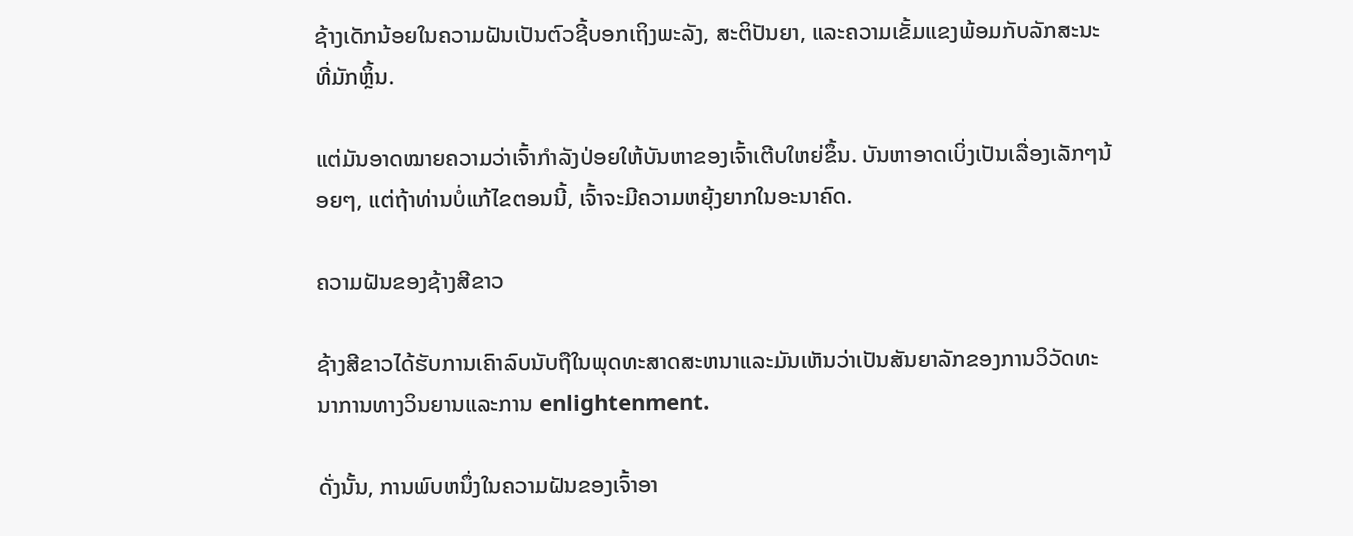ຊ້າງເດັກນ້ອຍໃນຄວາມຝັນເປັນຕົວຊີ້ບອກເຖິງພະລັງ, ສະຕິປັນຍາ, ແລະຄວາມເຂັ້ມແຂງພ້ອມກັບລັກສະນະທີ່ມັກຫຼິ້ນ.

ແຕ່ມັນອາດໝາຍຄວາມວ່າເຈົ້າກຳລັງປ່ອຍໃຫ້ບັນຫາຂອງເຈົ້າເຕີບໃຫຍ່ຂຶ້ນ. ບັນຫາອາດເບິ່ງເປັນເລື່ອງເລັກໆນ້ອຍໆ, ແຕ່ຖ້າທ່ານບໍ່ແກ້ໄຂຕອນນີ້, ເຈົ້າຈະມີຄວາມຫຍຸ້ງຍາກໃນອະນາຄົດ.

ຄວາມຝັນຂອງຊ້າງສີຂາວ

ຊ້າງສີຂາວໄດ້ຮັບການເຄົາລົບນັບຖືໃນພຸດທະສາດສະຫນາແລະມັນເຫັນວ່າເປັນສັນຍາລັກຂອງການວິວັດທະນາການທາງວິນຍານແລະການ enlightenment.

ດັ່ງນັ້ນ, ການພົບຫນຶ່ງໃນຄວາມຝັນຂອງເຈົ້າອາ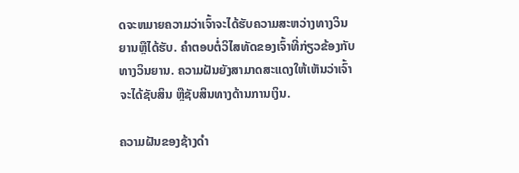ດຈະຫມາຍຄວາມວ່າເຈົ້າຈະໄດ້ຮັບຄວາມສະຫວ່າງທາງວິນຍານຫຼືໄດ້ຮັບ. ຄໍາຕອບຕໍ່ວິໄສທັດຂອງເຈົ້າທີ່ກ່ຽວຂ້ອງກັບທາງວິນຍານ. ຄວາມຝັນຍັງສາມາດສະແດງໃຫ້ເຫັນວ່າເຈົ້າຈະໄດ້ຊັບສິນ ຫຼືຊັບສິນທາງດ້ານການເງິນ.

ຄວາມຝັນຂອງຊ້າງດຳ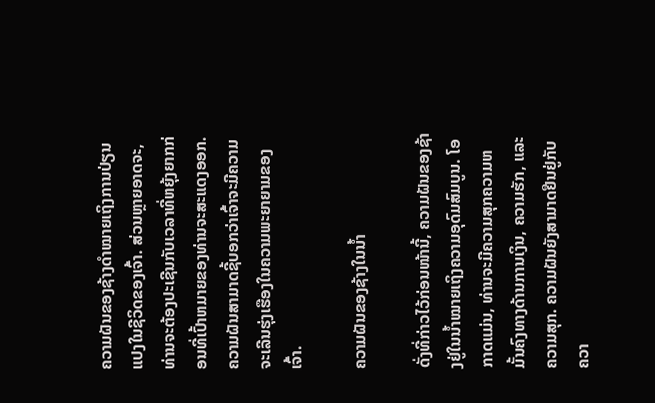ຄວາມຝັນຂອງຊ້າງດຳໝາຍເຖິງການປ່ຽນແປງໃນຊີວິດຂອງເຈົ້າ. ສ່ວນຫຼາຍອາດຈະ, ທ່ານຈະຕ້ອງປະເຊີນກັບເວລາທີ່ຫຍຸ້ງຍາກກ່ອນທີ່ເປົ້າຫມາຍຂອງທ່ານຈະສະແດງອອກ. ຄວາມຝັນສາມາດຊີ້ບອກວ່າເຈົ້າຈະມີຄວາມຈະເລີນຮຸ່ງເຮືອງໃນຄວາມພະຍາຍາມຂອງເຈົ້າ.

ຄວາມຝັນຂອງຊ້າງໃນນໍ້າ

ດັ່ງທີ່ກ່າວໄວ້ກ່ອນໜ້ານີ້, ຄວາມຝັນຂອງຊ້າງຢູ່ໃນນໍ້າໝາຍເຖິງຄວາມອຸດົມສົມບູນ. ໂອກາດແມ່ນ, ທ່ານຈະມີຄວາມສຸກຄວາມຫມັ້ນຄົງທາງດ້ານການເງິນ, ຄວາມຮັກ, ແລະຄວາມສຸກ. ຄວາມຝັນຍັງສາມາດຢືນຢູ່ກັບຄວາ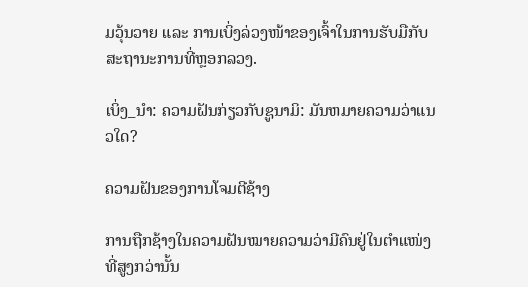ມວຸ້ນວາຍ ແລະ ການເບິ່ງລ່ວງໜ້າຂອງເຈົ້າໃນການຮັບມືກັບສະຖານະການທີ່ຫຼອກລວງ.

ເບິ່ງ_ນຳ: ຄວາມຝັນກ່ຽວກັບຊູນາມິ: ມັນຫມາຍຄວາມວ່າແນວໃດ?

ຄວາມຝັນຂອງການໂຈມຕີຊ້າງ

ການຖືກຊ້າງໃນຄວາມຝັນໝາຍຄວາມວ່າມີຄົນຢູ່ໃນຕຳແໜ່ງທີ່ສູງກວ່ານັ້ນ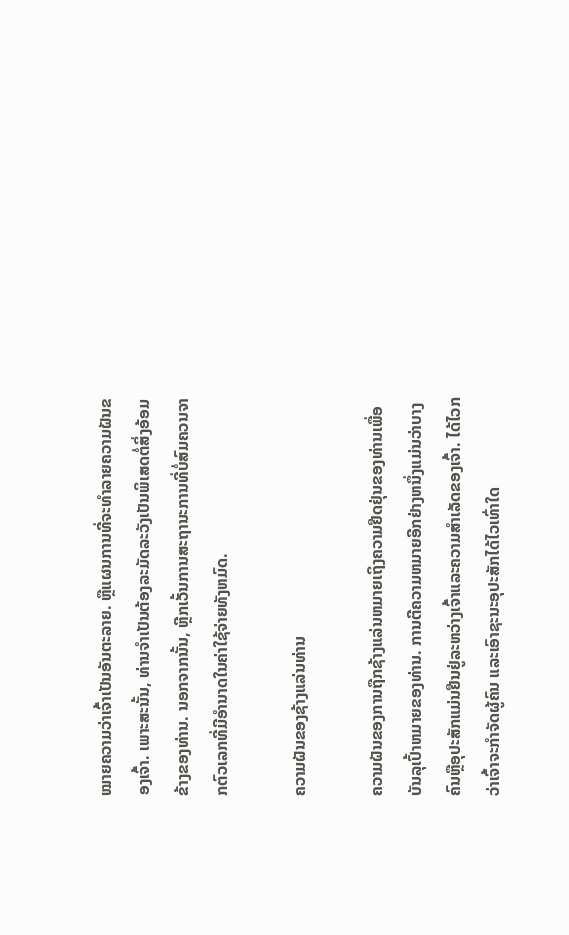ໝາຍຄວາມວ່າເຈົ້າເປັນອັນຕະລາຍ. ຫຼືແຜນການທີ່ຈະທໍາລາຍຄວາມຝັນຂອງເຈົ້າ. ເພາະສະນັ້ນ, ທ່ານຈໍາເປັນຕ້ອງລະມັດລະວັງເປັນພິເສດຕໍ່ສິ່ງອ້ອມຂ້າງຂອງທ່ານ. ນອກຈາກນັ້ນ, ຫຼີກເວັ້ນການສະຖານະການທີ່ບໍ່ສົມຄວນຈາກຕົວເລກທີ່ມີອໍານາດໃນຄ່າໃຊ້ຈ່າຍທັງຫມົດ.

ຄວາມຝັນຂອງຊ້າງແລ່ນທ່ານ

ຄວາມຝັນຂອງການຖືກຊ້າງແລ່ນຫມາຍເຖິງຄວາມຢືດຢຸ່ນຂອງທ່ານເພື່ອບັນລຸເປົ້າຫມາຍຂອງທ່ານ. ການຕີຄວາມຫມາຍອີກຢ່າງຫນຶ່ງແມ່ນວ່າບາງຄົນຫຼືອຸປະສັກແມ່ນຢືນຢູ່ລະຫວ່າງເຈົ້າແລະຄວາມສໍາເລັດຂອງເຈົ້າ. ໄດ້ໄວກວ່າເຈົ້າຈະກໍາຈັດຜູ້ຄົນ ແລະເອົາຊະນະອຸປະສັກໄດ້ໄວເທົ່າໃດ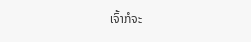ເຈົ້າກໍຈະ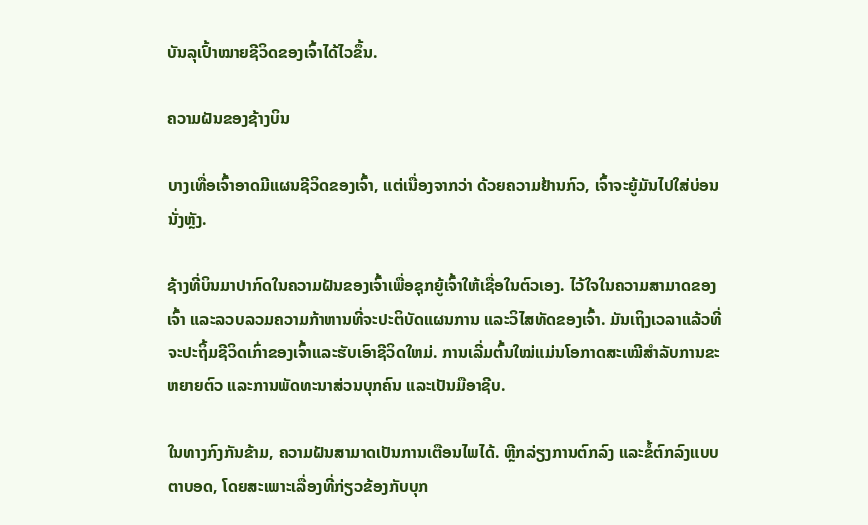ບັນລຸເປົ້າໝາຍຊີວິດຂອງເຈົ້າໄດ້ໄວຂຶ້ນ.

ຄວາມຝັນຂອງຊ້າງບິນ

ບາງເທື່ອເຈົ້າອາດມີແຜນຊີວິດຂອງເຈົ້າ, ແຕ່ເນື່ອງຈາກວ່າ ດ້ວຍຄວາມຢ້ານກົວ, ເຈົ້າຈະຍູ້ມັນໄປໃສ່ບ່ອນນັ່ງຫຼັງ.

ຊ້າງທີ່ບິນມາປາກົດໃນຄວາມຝັນຂອງເຈົ້າເພື່ອຊຸກຍູ້ເຈົ້າໃຫ້ເຊື່ອໃນຕົວເອງ. ໄວ້ໃຈໃນຄວາມສາມາດຂອງເຈົ້າ ແລະລວບລວມຄວາມກ້າຫານທີ່ຈະປະຕິບັດແຜນການ ແລະວິໄສທັດຂອງເຈົ້າ. ມັນເຖິງເວລາແລ້ວທີ່ຈະປະຖິ້ມຊີວິດເກົ່າຂອງເຈົ້າແລະຮັບເອົາຊີວິດໃຫມ່. ການເລີ່ມຕົ້ນໃໝ່ແມ່ນໂອກາດສະເໝີສໍາລັບການຂະຫຍາຍຕົວ ແລະການພັດທະນາສ່ວນບຸກຄົນ ແລະເປັນມືອາຊີບ.

ໃນທາງກົງກັນຂ້າມ, ຄວາມຝັນສາມາດເປັນການເຕືອນໄພໄດ້. ຫຼີກລ່ຽງການຕົກລົງ ແລະຂໍ້ຕົກລົງແບບຕາບອດ, ໂດຍສະເພາະເລື່ອງທີ່ກ່ຽວຂ້ອງກັບບຸກ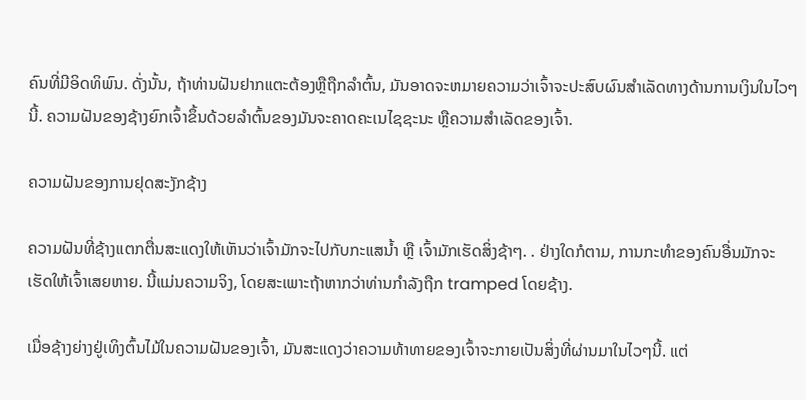ຄົນທີ່ມີອິດທິພົນ. ດັ່ງນັ້ນ, ຖ້າທ່ານຝັນຢາກແຕະຕ້ອງຫຼືຖືກລໍາຕົ້ນ, ມັນອາດຈະຫມາຍຄວາມວ່າເຈົ້າຈະປະສົບຜົນສໍາເລັດທາງດ້ານການເງິນໃນໄວໆນີ້. ຄວາມຝັນຂອງຊ້າງຍົກເຈົ້າຂຶ້ນດ້ວຍລໍາຕົ້ນຂອງມັນຈະຄາດຄະເນໄຊຊະນະ ຫຼືຄວາມສຳເລັດຂອງເຈົ້າ.

ຄວາມຝັນຂອງການຢຸດສະງັກຊ້າງ

ຄວາມຝັນທີ່ຊ້າງແຕກຕື່ນສະແດງໃຫ້ເຫັນວ່າເຈົ້າມັກຈະໄປກັບກະແສນໍ້າ ຫຼື ເຈົ້າມັກເຮັດສິ່ງຊ້າໆ. . ຢ່າງໃດກໍຕາມ, ການກະທໍາຂອງຄົນອື່ນມັກຈະເຮັດໃຫ້ເຈົ້າເສຍຫາຍ. ນີ້ແມ່ນຄວາມຈິງ, ໂດຍສະເພາະຖ້າຫາກວ່າທ່ານກໍາລັງຖືກ tramped ໂດຍຊ້າງ.

ເມື່ອຊ້າງຍ່າງຢູ່ເທິງຕົ້ນໄມ້ໃນຄວາມຝັນຂອງເຈົ້າ, ມັນສະແດງວ່າຄວາມທ້າທາຍຂອງເຈົ້າຈະກາຍເປັນສິ່ງທີ່ຜ່ານມາໃນໄວໆນີ້. ແຕ່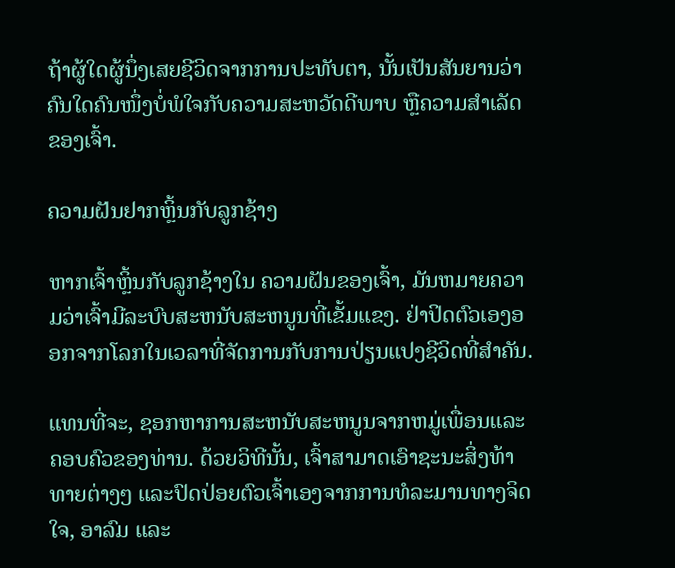ຖ້າຜູ້ໃດຜູ້ນຶ່ງເສຍຊີວິດຈາກການປະທັບຕາ, ນັ້ນເປັນສັນຍານວ່າຄົນໃດຄົນໜຶ່ງບໍ່ພໍໃຈກັບຄວາມສະຫວັດດີພາບ ຫຼືຄວາມສຳເລັດຂອງເຈົ້າ.

ຄວາມຝັນຢາກຫຼິ້ນກັບລູກຊ້າງ

ຫາກເຈົ້າຫຼິ້ນກັບລູກຊ້າງໃນ ຄວາມຝັນຂອງເຈົ້າ, ມັນຫມາຍຄວາມວ່າເຈົ້າມີລະບົບສະຫນັບສະຫນູນທີ່ເຂັ້ມແຂງ. ຢ່າປິດຕົວເອງອອກຈາກໂລກໃນເວລາທີ່ຈັດການກັບການປ່ຽນແປງຊີວິດທີ່ສໍາຄັນ.

ແທນທີ່ຈະ, ຊອກຫາການສະຫນັບສະຫນູນຈາກຫມູ່ເພື່ອນແລະຄອບຄົວຂອງທ່ານ. ດ້ວຍວິທີນັ້ນ, ເຈົ້າສາມາດເອົາຊະນະສິ່ງທ້າທາຍຕ່າງໆ ແລະປົດປ່ອຍຕົວເຈົ້າເອງຈາກການທໍລະມານທາງຈິດໃຈ, ອາລົມ ແລະ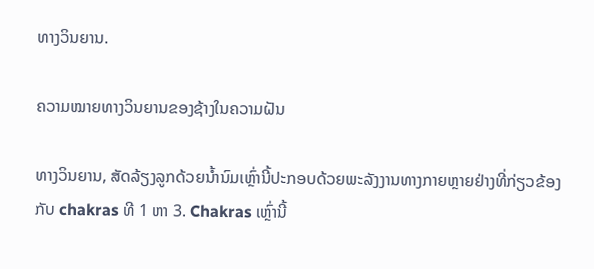ທາງວິນຍານ.

ຄວາມໝາຍທາງວິນຍານຂອງຊ້າງໃນຄວາມຝັນ

ທາງວິນຍານ, ສັດລ້ຽງລູກດ້ວຍນໍ້ານົມເຫຼົ່ານີ້ປະກອບດ້ວຍພະລັງງານທາງກາຍຫຼາຍຢ່າງທີ່ກ່ຽວຂ້ອງກັບ chakras ທີ 1 ຫາ 3. Chakras ເຫຼົ່ານີ້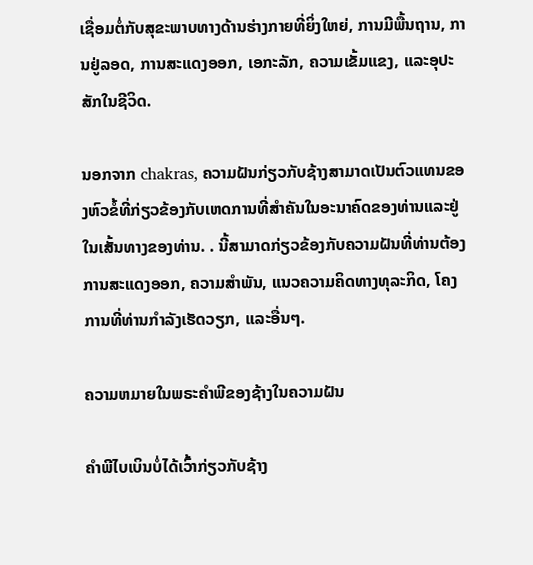ເຊື່ອມຕໍ່ກັບສຸຂະພາບທາງດ້ານຮ່າງກາຍທີ່ຍິ່ງໃຫຍ່, ການມີພື້ນຖານ, ການຢູ່ລອດ, ການສະແດງອອກ, ເອກະລັກ, ຄວາມເຂັ້ມແຂງ, ແລະອຸປະສັກໃນຊີວິດ.

ນອກຈາກ chakras, ຄວາມຝັນກ່ຽວກັບຊ້າງສາມາດເປັນຕົວແທນຂອງຫົວຂໍ້ທີ່ກ່ຽວຂ້ອງກັບເຫດການທີ່ສໍາຄັນໃນອະນາຄົດຂອງທ່ານແລະຢູ່ໃນເສັ້ນທາງຂອງທ່ານ. . ນີ້ສາມາດກ່ຽວຂ້ອງກັບຄວາມຝັນທີ່ທ່ານຕ້ອງການສະແດງອອກ, ຄວາມສໍາພັນ, ແນວຄວາມຄິດທາງທຸລະກິດ, ໂຄງການທີ່ທ່ານກໍາລັງເຮັດວຽກ, ແລະອື່ນໆ.

ຄວາມຫມາຍໃນພຣະຄໍາພີຂອງຊ້າງໃນຄວາມຝັນ

ຄໍາພີໄບເບິນບໍ່ໄດ້ເວົ້າກ່ຽວກັບຊ້າງ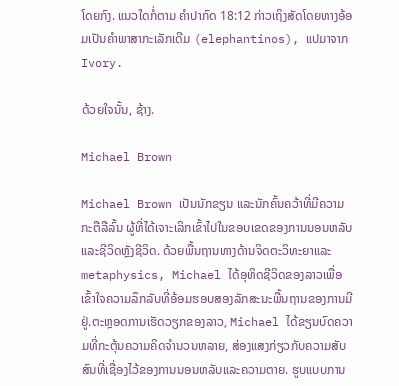ໂດຍກົງ. ແນວໃດກໍ່ຕາມ ຄຳປາກົດ 18:12 ກ່າວເຖິງສັດໂດຍທາງອ້ອມເປັນຄຳພາສາກະເລັກເດີມ (elephantinos), ແປມາຈາກ Ivory.

ດ້ວຍໃຈນັ້ນ, ຊ້າງ.

Michael Brown

Michael Brown ເປັນນັກຂຽນ ແລະນັກຄົ້ນຄວ້າທີ່ມີຄວາມກະຕືລືລົ້ນ ຜູ້ທີ່ໄດ້ເຈາະເລິກເຂົ້າໄປໃນຂອບເຂດຂອງການນອນຫລັບ ແລະຊີວິດຫຼັງຊີວິດ. ດ້ວຍພື້ນຖານທາງດ້ານຈິດຕະວິທະຍາແລະ metaphysics, Michael ໄດ້ອຸທິດຊີວິດຂອງລາວເພື່ອເຂົ້າໃຈຄວາມລຶກລັບທີ່ອ້ອມຮອບສອງລັກສະນະພື້ນຖານຂອງການມີຢູ່.ຕະຫຼອດການເຮັດວຽກຂອງລາວ, Michael ໄດ້ຂຽນບົດຄວາມທີ່ກະຕຸ້ນຄວາມຄິດຈໍານວນຫລາຍ, ສ່ອງແສງກ່ຽວກັບຄວາມສັບສົນທີ່ເຊື່ອງໄວ້ຂອງການນອນຫລັບແລະຄວາມຕາຍ. ຮູບແບບການ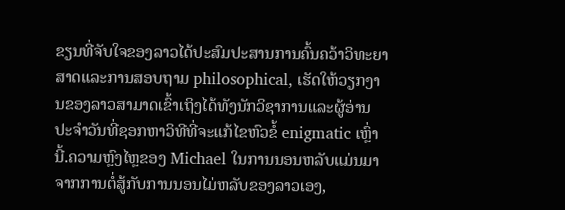ຂຽນທີ່ຈັບໃຈຂອງລາວໄດ້ປະສົມປະສານການຄົ້ນຄວ້າວິທະຍາສາດແລະການສອບຖາມ philosophical, ເຮັດໃຫ້ວຽກງານຂອງລາວສາມາດເຂົ້າເຖິງໄດ້ທັງນັກວິຊາການແລະຜູ້ອ່ານປະຈໍາວັນທີ່ຊອກຫາວິທີທີ່ຈະແກ້ໄຂຫົວຂໍ້ enigmatic ເຫຼົ່ານີ້.ຄວາມຫຼົງໄຫຼຂອງ Michael ໃນການນອນຫລັບແມ່ນມາຈາກການຕໍ່ສູ້ກັບການນອນໄມ່ຫລັບຂອງລາວເອງ,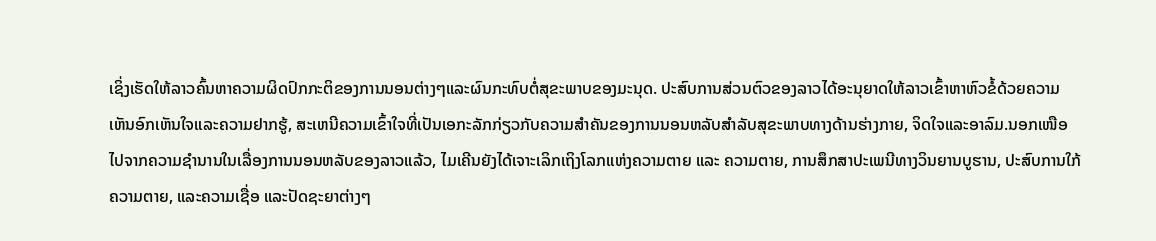ເຊິ່ງເຮັດໃຫ້ລາວຄົ້ນຫາຄວາມຜິດປົກກະຕິຂອງການນອນຕ່າງໆແລະຜົນກະທົບຕໍ່ສຸຂະພາບຂອງມະນຸດ. ປະສົບການສ່ວນຕົວຂອງລາວໄດ້ອະນຸຍາດໃຫ້ລາວເຂົ້າຫາຫົວຂໍ້ດ້ວຍຄວາມເຫັນອົກເຫັນໃຈແລະຄວາມຢາກຮູ້, ສະເຫນີຄວາມເຂົ້າໃຈທີ່ເປັນເອກະລັກກ່ຽວກັບຄວາມສໍາຄັນຂອງການນອນຫລັບສໍາລັບສຸຂະພາບທາງດ້ານຮ່າງກາຍ, ຈິດໃຈແລະອາລົມ.ນອກເໜືອໄປຈາກຄວາມຊຳນານໃນເລື່ອງການນອນຫລັບຂອງລາວແລ້ວ, ໄມເຄີນຍັງໄດ້ເຈາະເລິກເຖິງໂລກແຫ່ງຄວາມຕາຍ ແລະ ຄວາມຕາຍ, ການສຶກສາປະເພນີທາງວິນຍານບູຮານ, ປະສົບການໃກ້ຄວາມຕາຍ, ແລະຄວາມເຊື່ອ ແລະປັດຊະຍາຕ່າງໆ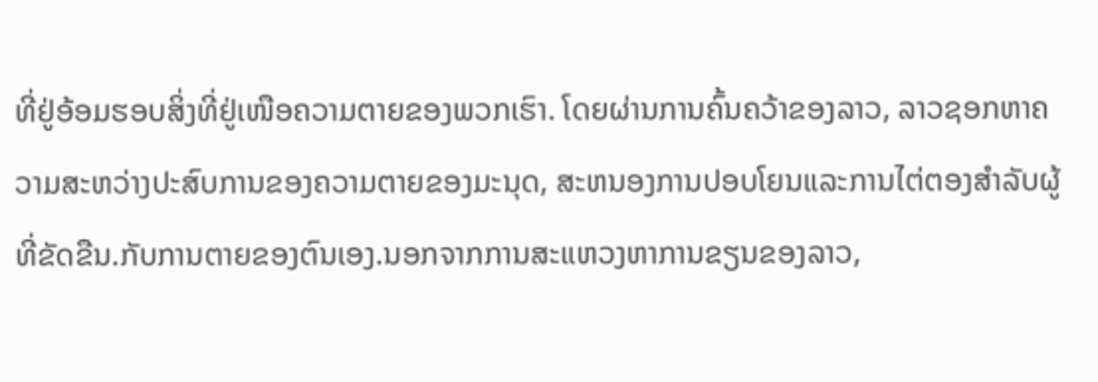ທີ່ຢູ່ອ້ອມຮອບສິ່ງທີ່ຢູ່ເໜືອຄວາມຕາຍຂອງພວກເຮົາ. ໂດຍຜ່ານການຄົ້ນຄວ້າຂອງລາວ, ລາວຊອກຫາຄວາມສະຫວ່າງປະສົບການຂອງຄວາມຕາຍຂອງມະນຸດ, ສະຫນອງການປອບໂຍນແລະການໄຕ່ຕອງສໍາລັບຜູ້ທີ່ຂັດຂືນ.ກັບການຕາຍຂອງຕົນເອງ.ນອກຈາກການສະແຫວງຫາການຂຽນຂອງລາວ,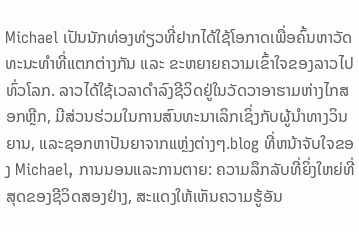Michael ເປັນນັກທ່ອງທ່ຽວທີ່ຢາກໄດ້ໃຊ້ໂອກາດເພື່ອຄົ້ນຫາວັດທະນະທຳທີ່ແຕກຕ່າງກັນ ແລະ ຂະຫຍາຍຄວາມເຂົ້າໃຈຂອງລາວໄປທົ່ວໂລກ. ລາວໄດ້ໃຊ້ເວລາດໍາລົງຊີວິດຢູ່ໃນວັດວາອາຮາມຫ່າງໄກສອກຫຼີກ, ມີສ່ວນຮ່ວມໃນການສົນທະນາເລິກເຊິ່ງກັບຜູ້ນໍາທາງວິນຍານ, ແລະຊອກຫາປັນຍາຈາກແຫຼ່ງຕ່າງໆ.blog ທີ່ຫນ້າຈັບໃຈຂອງ Michael, ການນອນແລະການຕາຍ: ຄວາມລຶກລັບທີ່ຍິ່ງໃຫຍ່ທີ່ສຸດຂອງຊີວິດສອງຢ່າງ, ສະແດງໃຫ້ເຫັນຄວາມຮູ້ອັນ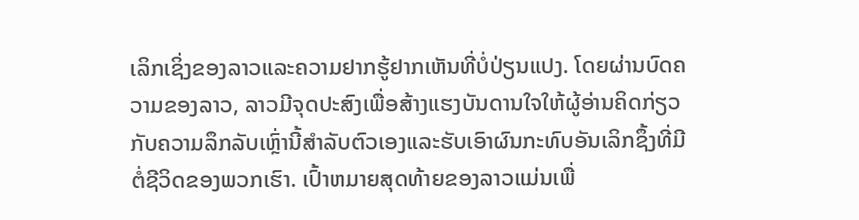ເລິກເຊິ່ງຂອງລາວແລະຄວາມຢາກຮູ້ຢາກເຫັນທີ່ບໍ່ປ່ຽນແປງ. ໂດຍຜ່ານບົດຄວາມຂອງລາວ, ລາວມີຈຸດປະສົງເພື່ອສ້າງແຮງບັນດານໃຈໃຫ້ຜູ້ອ່ານຄິດກ່ຽວກັບຄວາມລຶກລັບເຫຼົ່ານີ້ສໍາລັບຕົວເອງແລະຮັບເອົາຜົນກະທົບອັນເລິກຊຶ້ງທີ່ມີຕໍ່ຊີວິດຂອງພວກເຮົາ. ເປົ້າຫມາຍສຸດທ້າຍຂອງລາວແມ່ນເພື່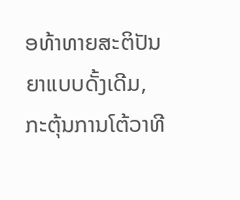ອທ້າທາຍສະຕິປັນຍາແບບດັ້ງເດີມ, ກະຕຸ້ນການໂຕ້ວາທີ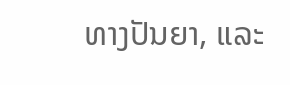ທາງປັນຍາ, ແລະ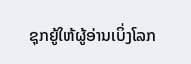ຊຸກຍູ້ໃຫ້ຜູ້ອ່ານເບິ່ງໂລກ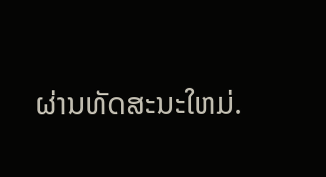ຜ່ານທັດສະນະໃຫມ່.